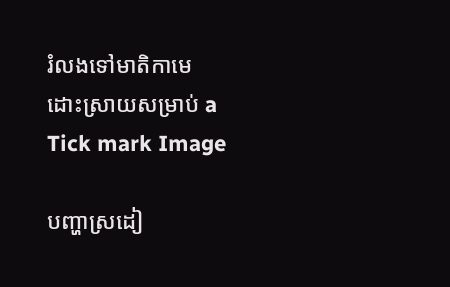រំលងទៅមាតិកាមេ
ដោះស្រាយសម្រាប់ a
Tick mark Image

បញ្ហាស្រដៀ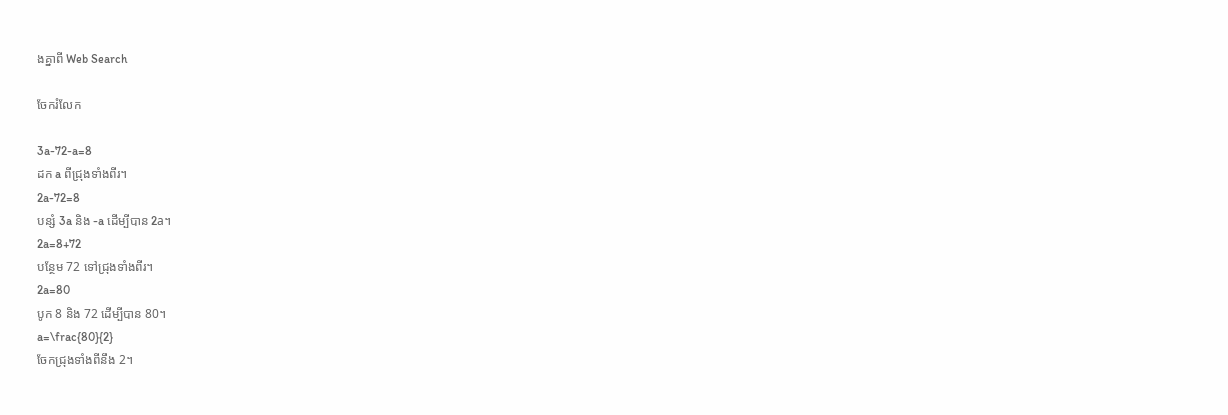ងគ្នាពី Web Search

ចែករំលែក

3a-72-a=8
ដក a ពីជ្រុងទាំងពីរ។
2a-72=8
បន្សំ 3a និង -a ដើម្បីបាន 2a។
2a=8+72
បន្ថែម 72 ទៅជ្រុងទាំងពីរ។
2a=80
បូក 8 និង 72 ដើម្បីបាន 80។
a=\frac{80}{2}
ចែកជ្រុងទាំងពីនឹង 2។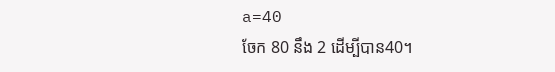a=40
ចែក 80 នឹង 2 ដើម្បីបាន40។